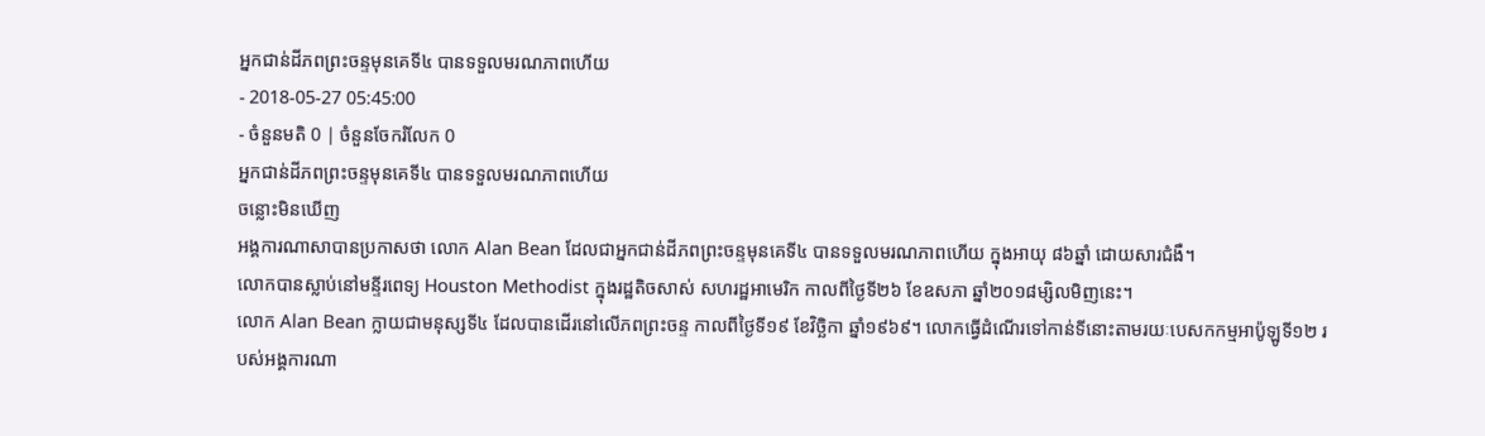អ្នកជាន់ដីភពព្រះចន្ទមុនគេទី៤ បានទទួលមរណភាពហើយ
- 2018-05-27 05:45:00
- ចំនួនមតិ 0 | ចំនួនចែករំលែក 0
អ្នកជាន់ដីភពព្រះចន្ទមុនគេទី៤ បានទទួលមរណភាពហើយ
ចន្លោះមិនឃើញ
អង្គការណាសាបានប្រកាសថា លោក Alan Bean ដែលជាអ្នកជាន់ដីភពព្រះចន្ទមុនគេទី៤ បានទទួលមរណភាពហើយ ក្នុងអាយុ ៨៦ឆ្នាំ ដោយសារជំងឺ។
លោកបានស្លាប់នៅមន្ទីរពេទ្យ Houston Methodist ក្នុងរដ្ឋតិចសាស់ សហរដ្ឋអាមេរិក កាលពីថ្ងៃទី២៦ ខែឧសភា ឆ្នាំ២០១៨ម្សិលមិញនេះ។
លោក Alan Bean ក្លាយជាមនុស្សទី៤ ដែលបានដើរនៅលើភពព្រះចន្ទ កាលពីថ្ងៃទី១៩ ខែវិច្ឆិកា ឆ្នាំ១៩៦៩។ លោកធ្វើដំណើរទៅកាន់ទីនោះតាមរយៈបេសកកម្មអាប៉ូឡូទី១២ របស់អង្គការណា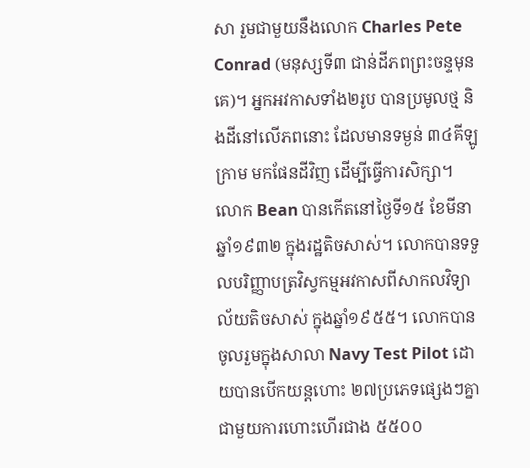សា រួមជាមួយនឹងលោក Charles Pete Conrad (មនុស្សទី៣ ជាន់ដីភពព្រះចន្ទមុនគេ)។ អ្នកអវកាសទាំង២រូប បានប្រមូលថ្ម និងដីនៅលើភពនោះ ដែលមានទម្ងន់ ៣៤គីឡូក្រាម មកផែនដីវិញ ដើម្បីធ្វើការសិក្សា។
លោក Bean បានកើតនៅថ្ងៃទី១៥ ខែមីនា ឆ្នាំ១៩៣២ ក្នុងរដ្ឋតិចសាស់។ លោកបានទទួលបរិញ្ញាបត្រវិស្វកម្មអវកាសពីសាកលវិទ្យាល័យតិចសាស់ ក្នុងឆ្នាំ១៩៥៥។ លោកបានចូលរួមក្នុងសាលា Navy Test Pilot ដោយបានបើកយន្តហោះ ២៧ប្រភេទផ្សេងៗគ្នាជាមួយការហោះហើរជាង ៥៥០០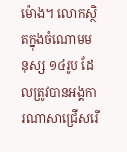ម៉ោង។ លោកស្ថិតក្នុងចំណោមមនុស្ស ១៤រូប ដែលត្រូវបានអង្គការណាសាជ្រើសរើ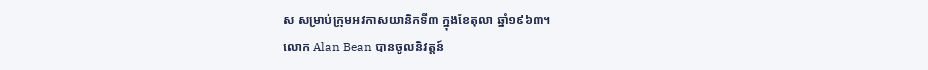ស សម្រាប់ក្រុមអវកាសយានិកទី៣ ក្នុងខែតុលា ឆ្នាំ១៩៦៣។
លោក Alan Bean បានចូលនិវត្តន៍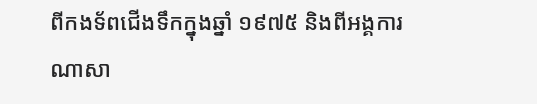ពីកងទ័ពជើងទឹកក្នុងឆ្នាំ ១៩៧៥ និងពីអង្គការណាសា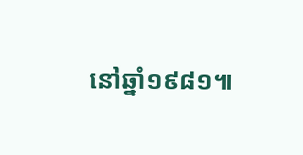នៅឆ្នាំ១៩៨១៕